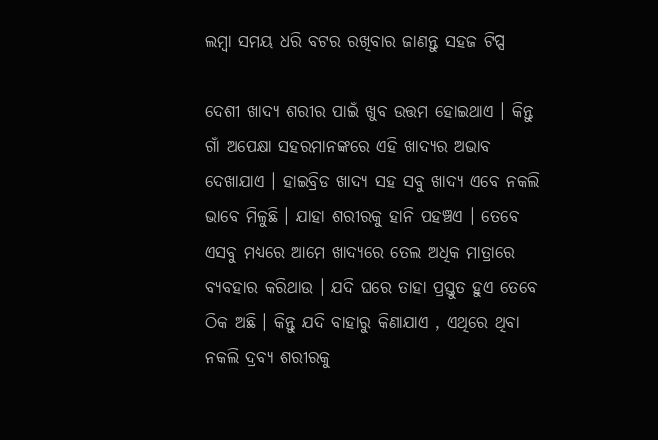ଲମ୍ବା ସମୟ ଧରି ବଟର ରଖିବାର ଜାଣନ୍ତୁ ସହଜ ଟିପ୍ସ

ଦେଶୀ ଖାଦ୍ୟ ଶରୀର ପାଇଁ ଖୁବ ଉତ୍ତମ ହୋଇଥାଏ । କିନ୍ତୁ ଗାଁ ଅପେକ୍ଷା ସହରମାନଙ୍କରେ ଏହି ଖାଦ୍ୟର ଅଭାବ ଦେଖାଯାଏ । ହାଇବ୍ରିଡ ଖାଦ୍ୟ ସହ ସବୁ ଖାଦ୍ୟ ଏବେ ନକଲି ଭାବେ ମିଳୁଛି । ଯାହା ଶରୀରକୁ ହାନି ପହଞ୍ଚଏ । ତେବେ ଏସବୁ ମଧ୍ୟରେ ଆମେ ଖାଦ୍ୟରେ ତେଲ ଅଧିକ ମାତ୍ରାରେ ବ୍ୟବହାର କରିଥାଉ । ଯଦି ଘରେ ତାହା ପ୍ରସ୍ତୁତ ହୁଏ ତେବେ ଠିକ ଅଛି । କିନ୍ତୁ ଯଦି ବାହାରୁ କିଣାଯାଏ , ଏଥିରେ ଥିବା ନକଲି ଦ୍ରବ୍ୟ ଶରୀରକୁ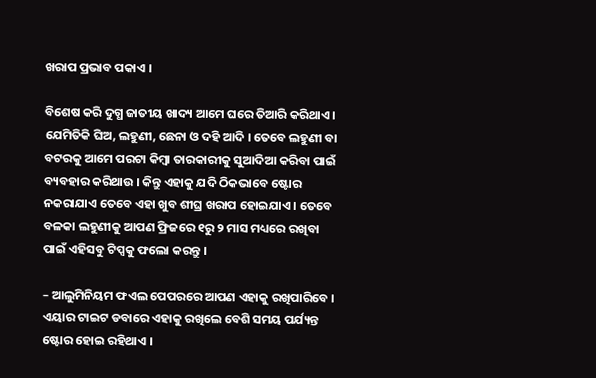ଖରାପ ପ୍ରଭାବ ପକାଏ ।

ବିଶେଷ କରି ଦୁଗ୍ଧ ଜାତୀୟ ଖାଦ୍ୟ ଆମେ ଘରେ ତିଆରି କରିଥାଏ । ଯେମିତିକି ଘିଅ, ଲହୁଣୀ, ଛେନା ଓ ଦହି ଆଦି । ତେବେ ଲହୁଣୀ ବା ବଟରକୁ ଆମେ ପରଟା କିମ୍ବା ତାରକାରୀକୁ ସୁଆଦିଆ କରିବା ପାଇଁ ବ୍ୟବହାର କରିଥାଉ । କିନ୍ତୁ ଏହାକୁ ଯଦି ଠିକଭାବେ ଷ୍ଟୋର ନକରାଯାଏ ତେବେ ଏହା ଖୁବ ଶୀଘ୍ର ଖରାପ ହୋଇଯାଏ । ତେବେ ବଳକା ଲହୁଣୀକୁ ଆପଣ ଫ୍ରିଜରେ ୧ରୁ ୨ ମାସ ମଧ୍ୟରେ ରଖିବା ପାଇଁ ଏହିସବୁ ଟିପ୍ସକୁ ଫଲୋ କରନ୍ତୁ ।

– ଆଲୁମିନିୟମ ଫଏଲ ପେପରରେ ଆପଣ ଏହାକୁ ରଖିପାରିବେ । ଏୟାର ଟାଇଟ ଡବାରେ ଏହାକୁ ରଖିଲେ ବେଶି ସମୟ ପର୍ଯ୍ୟନ୍ତ ଷ୍ଟୋର ହୋଇ ରହିଥାଏ ।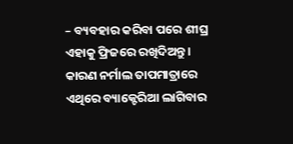– ବ୍ୟବହାର କରିବା ପରେ ଶୀଘ୍ର ଏହାକୁ ଫ୍ରିଜରେ ରଖିଦିଅନ୍ତୁ । କାରଣ ନର୍ମାଲ ତାପମାତ୍ରାରେ ଏଥିରେ ବ୍ୟାକ୍ଟେରିଆ ଲାଗିବାର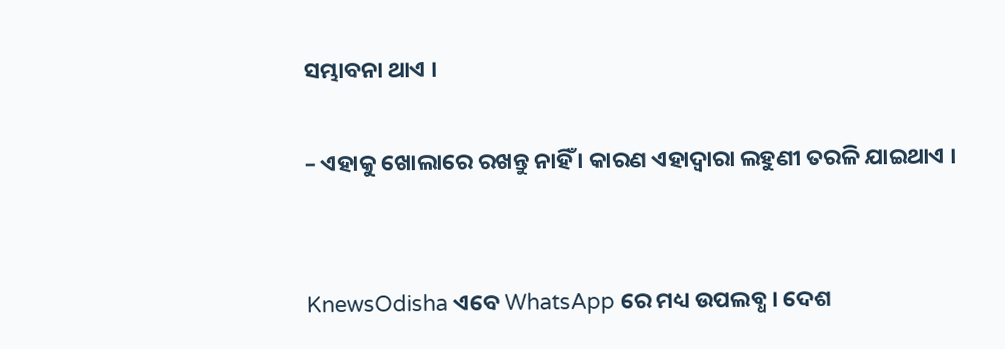ସମ୍ଭାବନା ଥାଏ ।

– ଏହାକୁ ଖୋଲାରେ ରଖନ୍ତୁ ନାହିଁ । କାରଣ ଏହାଦ୍ୱାରା ଲହୁଣୀ ତରଳି ଯାଇଥାଏ ।


KnewsOdisha ଏବେ WhatsApp ରେ ମଧ୍ୟ ଉପଲବ୍ଧ । ଦେଶ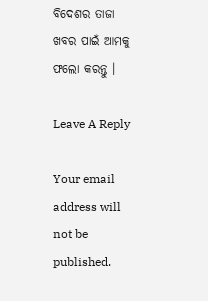ବିଦେଶର ତାଜା ଖବର ପାଇଁ ଆମକୁ ଫଲୋ କରନ୍ତୁ ।

Leave A Reply

Your email address will not be published.